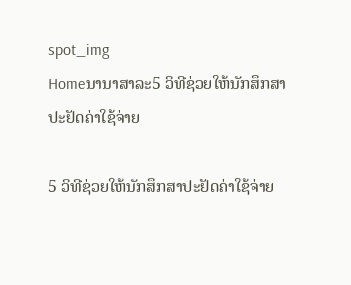spot_img
Homeນານາສາລະ5 ວິທີຊ່ວຍໃຫ້ນັກສຶກສາປະຢັດຄ່າໃຊ້ຈ່າຍ

5 ວິທີຊ່ວຍໃຫ້ນັກສຶກສາປະຢັດຄ່າໃຊ້ຈ່າຍ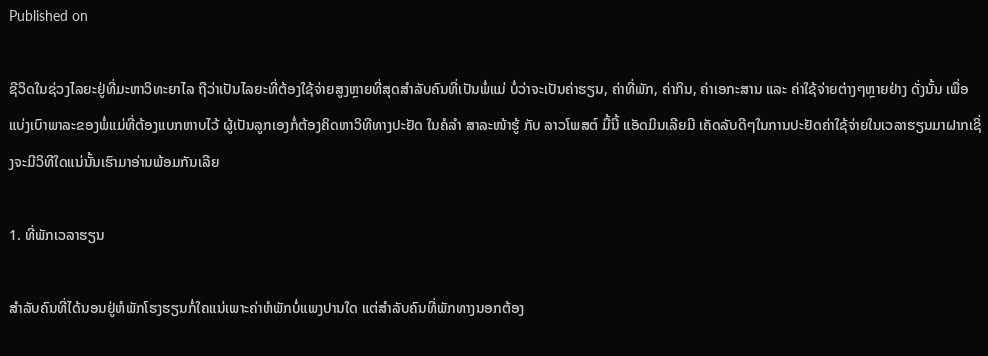Published on

ຊີວິດໃນຊ່ວງໄລຍະຢູ່ທີ່ມະຫາວິທະຍາໄລ ຖືວ່າເປັນໄລຍະທີ່ຕ້ອງໃຊ້ຈ່າຍສູງຫຼາຍທີ່ສຸດສຳລັບຄົນທີ່ເປັນພໍ່ແມ່ ບໍ່ວ່າຈະເປັນຄ່າຮຽນ, ຄ່າທີ່ພັກ, ຄ່າກິນ, ຄ່າເອກະສານ ແລະ ຄ່າໃຊ້ຈ່າຍຕ່າງໆຫຼາຍຢ່າງ ດັ່ງນັ້ນ ເພື່ອແບ່ງເບົາພາລະຂອງພໍ່ແມ່ທີ່ຕ້ອງແບກຫາບໄວ້ ຜູ້ເປັນລູກເອງກໍ່ຕ້ອງຄິດຫາວິທີທາງປະຢັດ ໃນຄໍລຳ ສາລະໜ້າຮູ້ ກັບ ລາວໂພສຕ໌ ມື້ນີ້ ແອັດມິນເລີຍມີ ເຄັດລັບດີໆໃນການປະຢັດຄ່າໃຊ້ຈ່າຍໃນເວລາຮຽນມາຝາກເຊິ່ງຈະມີວິທີໃດແນ່ນັ້ນເຮົາມາອ່ານພ້ອມກັນເລີຍ

1. ທີ່ພັກເວລາຮຽນ

ສຳລັບຄົນທີ່ໄດ້ນອນຢູ່ຫໍພັກໂຮງຮຽນກໍ່ໃຄແນ່ເພາະຄ່າຫໍພັກບໍ່ແພງປານໃດ ແຕ່ສຳລັບຄົນທີ່ພັກທາງນອກຕ້ອງ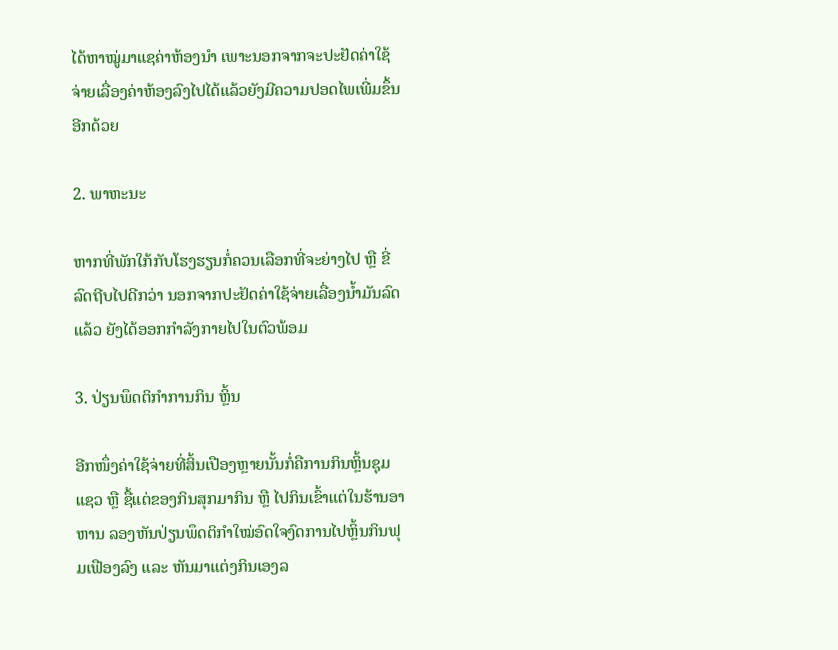ໄດ້ຫາໝູ່ມາແຊຄ່າຫ້ອງນຳ ເພາະນອກຈາກຈະປະຢັດຄ່າໃຊ້ຈ່າຍເລື່ອງຄ່າຫ້ອງລົງໄປໄດ້ແລ້ວຍັງມີຄວາມປອດໄພເພີ່ມຂຶ້ນອີກດ້ວຍ

2. ພາຫະນະ

ຫາກທີ່ພັກໃກ້ກັບໂຮງຮຽນກໍ່ຄວນເລືອກທີ່ຈະຍ່າງໄປ ຫຼື ຂີ່ລົດຖີບໄປດີກວ່າ ນອກຈາກປະຢັດຄ່າໃຊ້ຈ່າຍເລື່ອງນ້ຳມັນລົດແລ້ວ ຍັງໄດ້ອອກກຳລັງກາຍໄປໃນຕົວພ້ອມ

3. ປ່ຽນພຶດຕິກຳການກິນ ຫຼິ້ນ

ອີກໜຶ່ງຄ່າໃຊ້ຈ່າຍທີ່ສິ້ນເປືອງຫຼາຍນັ້ນກໍ່ຄືການກິນຫຼິ້ນຊຸມແຊວ ຫຼື ຊື້ແຕ່ຂອງກິນສຸກມາກິນ ຫຼື ໄປກິນເຂົ້າແຕ່ໃນຮ້ານອາຫານ ລອງຫັນປ່ຽນພຶດຕິກຳໃໝ່ອົດໃຈງົດການໄປຫຼິ້ນກິນຟຸມເຟືອງລົງ ແລະ ຫັນມາແຕ່ງກິນເອງລ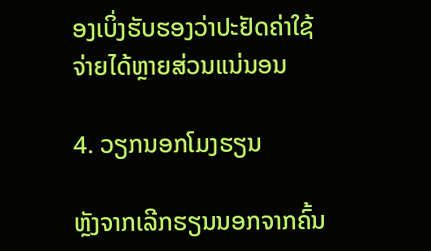ອງເບິ່ງຮັບຮອງວ່າປະຢັດຄ່າໃຊ້ຈ່າຍໄດ້ຫຼາຍສ່ວນແນ່ນອນ

4. ວຽກນອກໂມງຮຽນ

ຫຼັງຈາກເລີກຮຽນນອກຈາກຄົ້ນ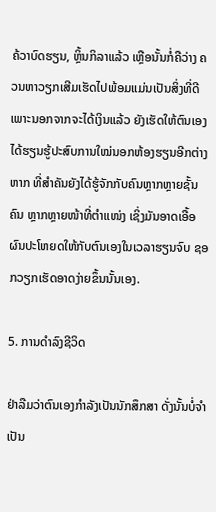ຄ້ວາບົດຮຽນ, ຫຼິ້ນກິລາແລ້ວ ເຫຼືອນັ້ນກໍ່ຄືວ່າງ ຄວນຫາວຽກເສີມເຮັດໄປພ້ອມແມ່ນເປັນສິ່ງທີ່ດີ ເພາະນອກຈາກຈະໄດ້ເງິນແລ້ວ ຍັງເຮັດໃຫ້ຕົນເອງໄດ້ຮຽນຮູ້ປະສົບການໃໝ່ນອກຫ້ອງຮຽນອີກຕ່າງຫາກ ທີ່ສຳຄັນຍັງໄດ້ຮູ້ຈັກກັບຄົນຫຼາກຫຼາຍຊັ້ນຄົນ ຫຼາກຫຼາຍໜ້າທີ່ຕຳແໜ່ງ ເຊິ່ງມັນອາດເອື້ອຜົນປະໂຫຍດໃຫ້ກັບຕົນເອງໃນເວລາຮຽນຈົບ ຊອກວຽກເຮັດອາດງ່າຍຂຶ້ນນັ້ນເອງ.

5. ການດຳລົງຊີວິດ

ຢ່າລືມວ່າຕົນເອງກຳລັງເປັນນັກສຶກສາ ດັ່ງນັ້ນບໍ່ຈຳເປັນ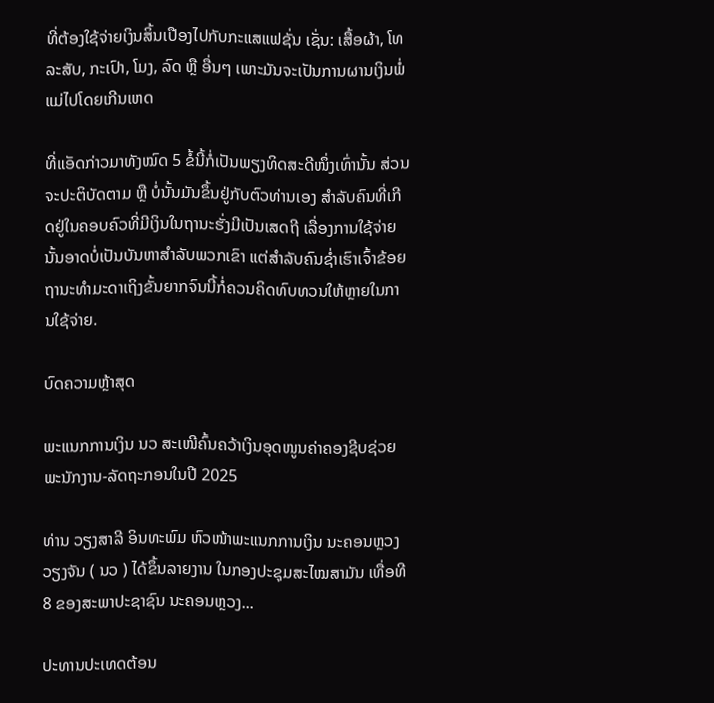ທີ່ຕ້ອງໃຊ້ຈ່າຍເງິນສິ້ນເປືອງໄປກັບກະແສແຟຊັ່ນ ເຊັ່ນ: ເສື້ອຜ້າ, ໂທລະສັບ, ກະເປົາ, ໂມງ, ລົດ ຫຼື ອື່ນໆ ເພາະມັນຈະເປັນການຜານເງິນພໍ່ແມ່ໄປໂດຍເກີນເຫດ

ທີ່ແອັດກ່າວມາທັງໝົດ 5 ຂໍ້ນີ້ກໍ່ເປັນພຽງທິດສະດີໜຶ່ງເທົ່ານັ້ນ ສ່ວນຈະປະຕິບັດຕາມ ຫຼື ບໍ່ນັ້ນມັນຂຶ້ນຢູ່ກັບຕົວທ່ານເອງ ສຳລັບຄົນທີ່ເກີດຢູ່ໃນຄອບຄົວທີ່ມີເງິນໃນຖານະຮັ່ງມີເປັນເສດຖີ ເລື່ອງການໃຊ້ຈ່າຍນັ້ນອາດບໍ່ເປັນບັນຫາສຳລັບພວກເຂົາ ແຕ່ສຳລັບຄົນຊ່ຳເຮົາເຈົ້າຂ້ອຍຖານະທຳມະດາເຖິງຂັ້ນຍາກຈົນນີ້ກໍ່ຄວນຄິດທົບທວນໃຫ້ຫຼາຍໃນການໃຊ້ຈ່າຍ.

ບົດຄວາມຫຼ້າສຸດ

ພະແນກການເງິນ ນວ ສະເໜີຄົ້ນຄວ້າເງິນອຸດໜູນຄ່າຄອງຊີບຊ່ວຍ ພະນັກງານ-ລັດຖະກອນໃນປີ 2025

ທ່ານ ວຽງສາລີ ອິນທະພົມ ຫົວໜ້າພະແນກການເງິນ ນະຄອນຫຼວງວຽງຈັນ ( ນວ ) ໄດ້ຂຶ້ນລາຍງານ ໃນກອງປະຊຸມສະໄໝສາມັນ ເທື່ອທີ 8 ຂອງສະພາປະຊາຊົນ ນະຄອນຫຼວງ...

ປະທານປະເທດຕ້ອນ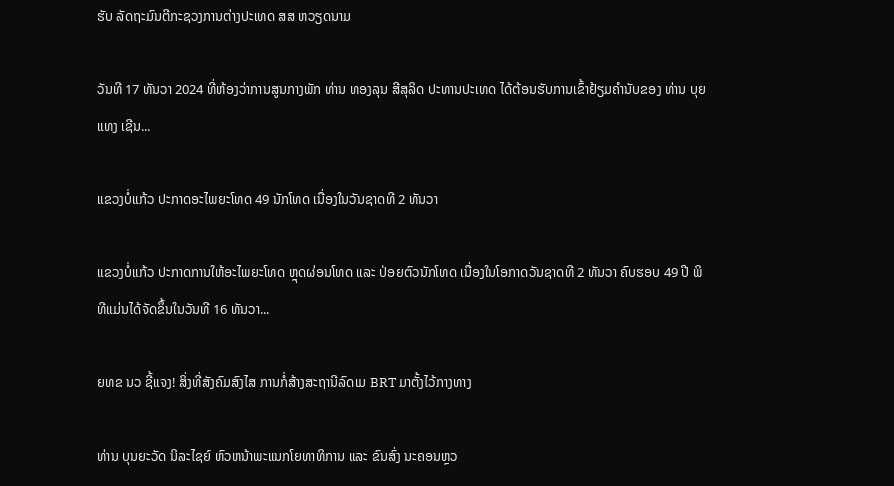ຮັບ ລັດຖະມົນຕີກະຊວງການຕ່າງປະເທດ ສສ ຫວຽດນາມ

ວັນທີ 17 ທັນວາ 2024 ທີ່ຫ້ອງວ່າການສູນກາງພັກ ທ່ານ ທອງລຸນ ສີສຸລິດ ປະທານປະເທດ ໄດ້ຕ້ອນຮັບການເຂົ້າຢ້ຽມຄຳນັບຂອງ ທ່ານ ບຸຍ ແທງ ເຊີນ...

ແຂວງບໍ່ແກ້ວ ປະກາດອະໄພຍະໂທດ 49 ນັກໂທດ ເນື່ອງໃນວັນຊາດທີ 2 ທັນວາ

ແຂວງບໍ່ແກ້ວ ປະກາດການໃຫ້ອະໄພຍະໂທດ ຫຼຸດຜ່ອນໂທດ ແລະ ປ່ອຍຕົວນັກໂທດ ເນື່ອງໃນໂອກາດວັນຊາດທີ 2 ທັນວາ ຄົບຮອບ 49 ປີ ພິທີແມ່ນໄດ້ຈັດຂຶ້ນໃນວັນທີ 16 ທັນວາ...

ຍທຂ ນວ ຊີ້ແຈງ! ສິ່ງທີ່ສັງຄົມສົງໄສ ການກໍ່ສ້າງສະຖານີລົດເມ BRT ມາຕັ້ງໄວ້ກາງທາງ

ທ່ານ ບຸນຍະວັດ ນິລະໄຊຍ໌ ຫົວຫນ້າພະແນກໂຍທາທິການ ແລະ ຂົນສົ່ງ ນະຄອນຫຼວ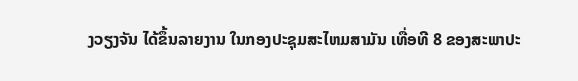ງວຽງຈັນ ໄດ້ຂຶ້ນລາຍງານ ໃນກອງປະຊຸມສະໄຫມສາມັນ ເທື່ອທີ 8 ຂອງສະພາປະ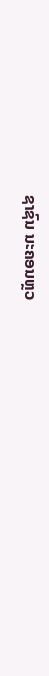ຊາຊົນ ນະຄອນຫຼວ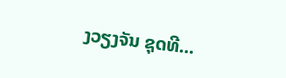ງວຽງຈັນ ຊຸດທີ...